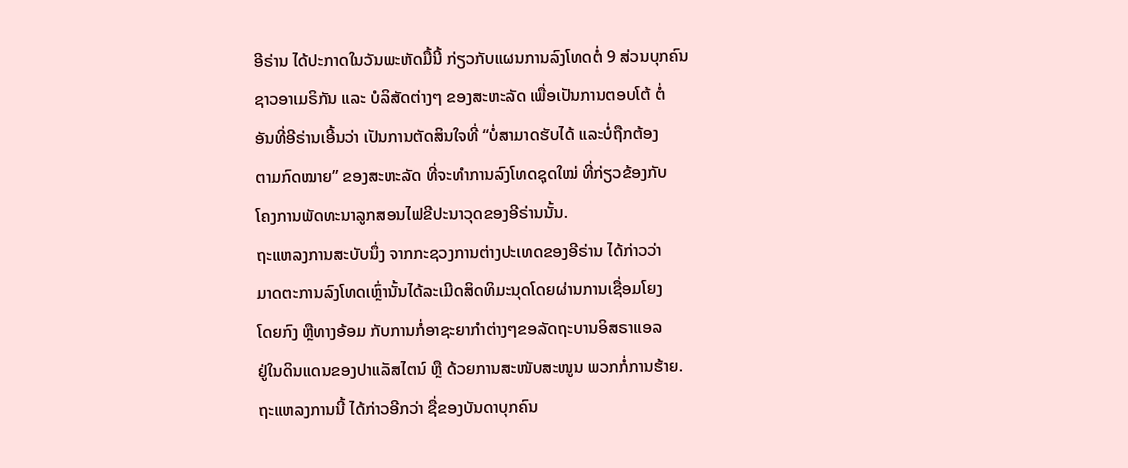ອີຣ່ານ ໄດ້ປະກາດໃນວັນພະຫັດມື້ນີ້ ກ່ຽວກັບແຜນການລົງໂທດຕໍ່ 9 ສ່ວນບຸກຄົນ
ຊາວອາເມຣິກັນ ແລະ ບໍລິສັດຕ່າງໆ ຂອງສະຫະລັດ ເພື່ອເປັນການຕອບໂຕ້ ຕໍ່
ອັນທີ່ອີຣ່ານເອີ້ນວ່າ ເປັນການຕັດສິນໃຈທີ່ “ບໍ່ສາມາດຮັບໄດ້ ແລະບໍ່ຖືກຕ້ອງ
ຕາມກົດໝາຍ” ຂອງສະຫະລັດ ທີ່ຈະທຳການລົງໂທດຊຸດໃໝ່ ທີ່ກ່ຽວຂ້ອງກັບ
ໂຄງການພັດທະນາລູກສອນໄຟຂີປະນາວຸດຂອງອີຣ່ານນັ້ນ.
ຖະແຫລງການສະບັບນຶ່ງ ຈາກກະຊວງການຕ່າງປະເທດຂອງອີຣ່ານ ໄດ້ກ່າວວ່າ
ມາດຕະການລົງໂທດເຫຼົ່ານັ້ນໄດ້ລະເມີດສິດທິມະນຸດໂດຍຜ່ານການເຊື່ອມໂຍງ
ໂດຍກົງ ຫຼືທາງອ້ອມ ກັບການກໍ່ອາຊະຍາກຳຕ່າງໆຂອລັດຖະບານອິສຣາແອລ
ຢູ່ໃນດິນແດນຂອງປາແລັສໄຕນ໌ ຫຼື ດ້ວຍການສະໜັບສະໜູນ ພວກກໍ່ການຮ້າຍ.
ຖະແຫລງການນີ້ ໄດ້ກ່າວອີກວ່າ ຊື່ຂອງບັນດາບຸກຄົນ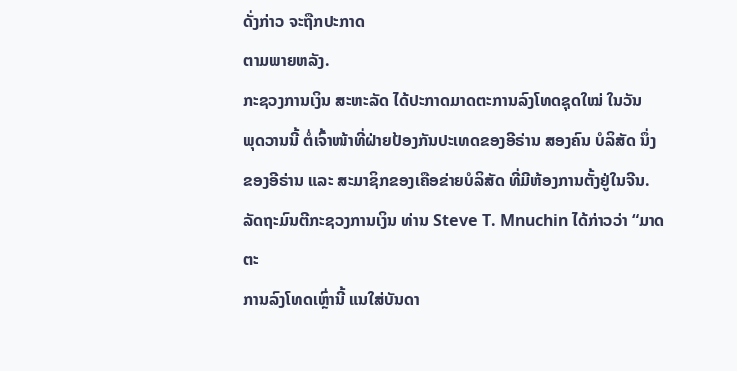ດັ່ງກ່າວ ຈະຖືກປະກາດ
ຕາມພາຍຫລັງ.
ກະຊວງການເງິນ ສະຫະລັດ ໄດ້ປະກາດມາດຕະການລົງໂທດຊຸດໃໝ່ ໃນວັນ
ພຸດວານນີ້ ຕໍ່ເຈົ້າໜ້າທີ່ຝ່າຍປ້ອງກັນປະເທດຂອງອີຣ່ານ ສອງຄົນ ບໍລິສັດ ນຶ່ງ
ຂອງອີຣ່ານ ແລະ ສະມາຊິກຂອງເຄືອຂ່າຍບໍລິສັດ ທີ່ມີຫ້ອງການຕັ້ງຢູ່ໃນຈີນ.
ລັດຖະມົນຕີກະຊວງການເງິນ ທ່ານ Steve T. Mnuchin ໄດ້ກ່າວວ່າ “ມາດຕະ
ການລົງໂທດເຫຼົ່ານີ້ ແນໃສ່ບັນດາ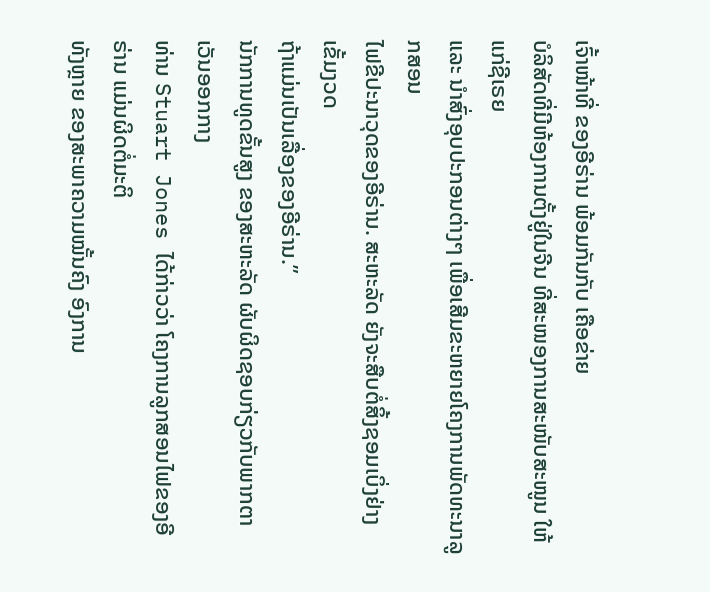ເຈົ້າໜ້າທີ່ ຂອງອີຣ່ານ ພ້ອມກັນກັບ ເຄືອຂ່າຍ
ບໍລິສັດທີ່ມີຫ້ອງການຕັ້ງຢູ່ໃນຈີນ ທີ່ສະໜອງການສະໜັບສະໜູນ ໃຫ້ແກ່ຊີເຣຍ
ແລະ ນຳສົ່ງອຸບປະກອນຕ່າງໆ ເພື່ອເສີມຂະຫຍາຍໂຄງການພັດທະນາລູກສອນ
ໄຟຂີປະນາວຸດຂອງອີຣ່ານ. ສະຫະລັດ ຍັງຈະສືບຕໍ່ສິ້ງຊອມເບິ່ງຢ່າງເຂັ້ມງວດ
ຖ້າແມ່ນເປັນເລື່ອງຂອງອີຣ່ານ.”
ນັກການທູດຂັ້ນສູງ ຂອງສະຫະລັດ ຜັບຜິດຊອບກ່ຽວກັບພາກຕາເວັນອອກກາງ
ທ່ານ Stuart Jones ໄດ້ກ່າວວ່າ ໂຄງການລູກສອນໄຟຂອງອີຣ່ານ ແມ່ນຜິດຕໍ່ມະຕິ
ທັງຫຼາຍ ຂອງສະພາຄວາມໝັ້ນຄົງ ອົງການ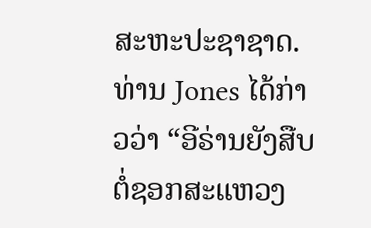ສະຫະປະຊາຊາດ.
ທ່ານ Jones ໄດ້ກ່າວວ່າ “ອີຣ່ານຍັງສືບຕໍ່ຊອກສະແຫວງ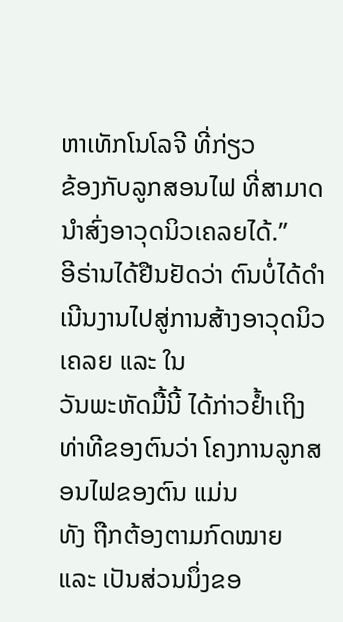ຫາເທັກໂນໂລຈີ ທີ່ກ່ຽວ
ຂ້ອງກັບລູກສອນໄຟ ທີ່ສາມາດນຳສົ່ງອາວຸດນິວເຄລຍໄດ້.”
ອີຣ່ານໄດ້ຢືນຢັດວ່າ ຕົນບໍ່ໄດ້ດຳເນີນງານໄປສູ່ການສ້າງອາວຸດນິວເຄລຍ ແລະ ໃນ
ວັນພະຫັດມື້ນີ້ ໄດ້ກ່າວຢ້ຳເຖິງທ່າທີຂອງຕົນວ່າ ໂຄງການລູກສອນໄຟຂອງຕົນ ແມ່ນ
ທັງ ຖືກຕ້ອງຕາມກົດໝາຍ ແລະ ເປັນສ່ວນນຶ່ງຂອ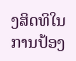ງສິດທິໃນການປ້ອງ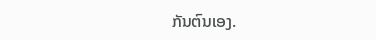ກັນຕົນເອງ.